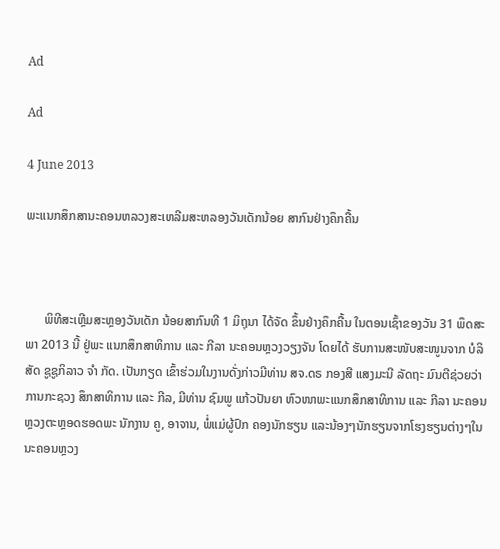Ad

Ad

4 June 2013

ພະແນກສຶກສານະຄອນຫລວງສະເຫລີມສະຫລອງວັນເດັກນ້ອຍ ສາກົນຢ່າງຄຶກຄື້ນ



      ພິທີສະເຫຼີມສະຫຼອງວັນເດັກ ນ້ອຍສາກົນທີ 1 ມິຖຸນາ ໄດ້ຈັດ ຂຶ້ນຢ່າງຄຶກຄື້ນ ໃນຕອນເຊົ້າຂອງວັນ 31 ພຶດສະພາ 2013 ນີ້ ຢູ່ພະ ແນກສຶກສາທິການ ແລະ ກີລາ ນະຄອນຫຼວງວຽງຈັນ ໂດຍໄດ້ ຮັບການສະໜັບສະໜູນຈາກ ບໍລິ ສັດ ຊູຊູກິລາວ ຈຳ ກັດ. ເປັນກຽດ ເຂົ້າຮ່ວມໃນງານດັ່ງກ່າວມີທ່ານ ສຈ.ດຣ ກອງສີ ແສງມະນີ ລັດຖະ ມົນຕີຊ່ວຍວ່າການກະຊວງ ສຶກສາທິການ ແລະ ກີລ, ມີທ່ານ ຊົມພູ ແກ້ວປັນຍາ ຫົວໜາພະແນກສຶກສາທິການ ແລະ ກີລາ ນະຄອນຫຼວງຕະຫຼອດຮອດພະ ນັກງານ ຄູ, ອາຈານ, ພໍ່ແມ່ຜູ້ປົກ ຄອງນັກຮຽນ ແລະນ້ອງໆນັກຮຽນຈາກໂຮງຮຽນຕ່າງໆໃນນະຄອນຫຼວງ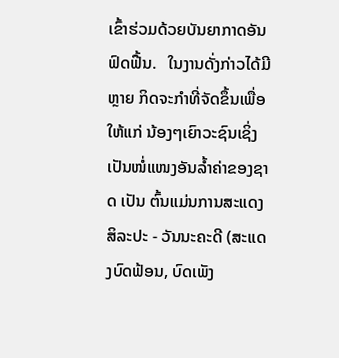ເຂົ້າຮ່ວມດ້ວຍບັນຍາກາດອັນ ຟົດຟື້ນ.   ໃນງານດັ່ງກ່າວໄດ້ມີຫຼາຍ ກິດຈະກຳທີ່ຈັດຂຶ້ນເພື່ອໃຫ້ແກ່ ນ້ອງໆເຍົາວະຊົນເຊິ່ງເປັນໜໍ່ແໜງອັນລ້ຳຄ່າຂອງຊາດ ເປັນ ຕົ້ນແມ່ນການສະແດງສິລະປະ - ວັນນະຄະດີ (ສະແດງບົດຟ້ອນ, ບົດເພັງ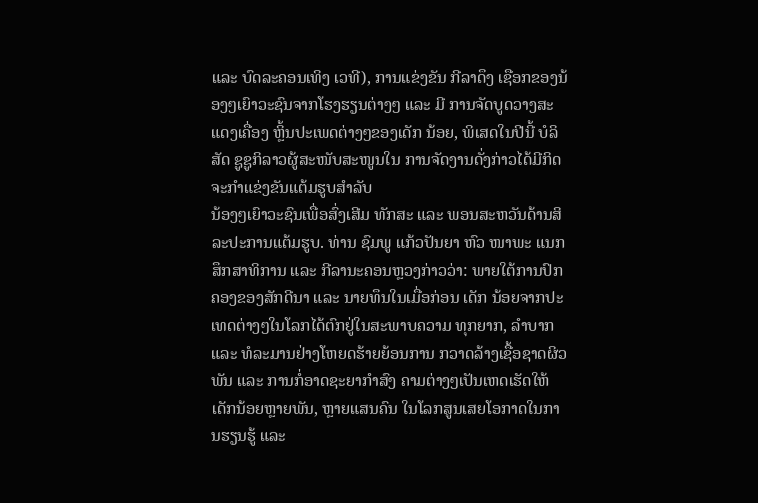ແລະ ບົດລະຄອນເທິງ ເວທີ), ການແຂ່ງຂັນ ກີລາດຶງ ເຊືອກຂອງນ້ອງໆເຍົາວະຊົນຈາກໂຮງຮຽນຕ່າງໆ ແລະ ມີ ການຈັດບູດວາງສະແດງເຄື່ອງ ຫຼິ້ນປະເພດຕ່າງໆຂອງເດັກ ນ້ອຍ, ພິເສດໃນປີນີ້ ບໍລິສັດ ຊູຊູກິລາວຜູ້ສະໜັບສະໜູນໃນ ການຈັດງານດັ່ງກ່າວໄດ້ມີກິດ ຈະກຳແຂ່ງຂັນແຕ້ມຮູບສຳລັບ
ນ້ອງໆເຍົາວະຊົນເພື່ອສົ່ງເສີມ ທັກສະ ແລະ ພອນສະຫວັນດ້ານສິລະປະການແຕ້ມຮູບ. ທ່ານ ຊົມພູ ແກ້ວປັນຍາ ຫົວ ໜາພະ ແນກສຶກສາທິການ ແລະ ກີລານະຄອນຫຼວງກ່າວວ່າ: ພາຍໃຕ້ການປົກຄອງຂອງສັກດີນາ ແລະ ນາຍທຶນໃນເມື່ອກ່ອນ ເດັກ ນ້ອຍຈາກປະເທດຕ່າງໆໃນໂລກໄດ້ຕົກຢູ່ໃນສະພາບຄວາມ ທຸກຍາກ, ລຳບາກ ແລະ ທໍລະມານຢ່າງໂຫຍດຮ້າຍຍ້ອນການ ກວາດລ້າງເຊື້ອຊາດຜິວພັນ ແລະ ການກໍ່ອາດຊະຍາກຳສົງ ຄາມຕ່າງໆເປັນເຫດເຮັດໃຫ້ເດັກນ້ອຍຫຼາຍພັນ, ຫຼາຍແສນຄົນ ໃນໂລກສູນເສຍໂອກາດໃນການຮຽນຮູ້ ແລະ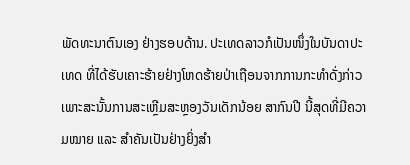ພັດທະນາຕົນເອງ ຢ່າງຮອບດ້ານ. ປະເທດລາວກໍເປັນໜຶ່ງໃນບັນດາປະ ເທດ ທີ່ໄດ້ຮັບເຄາະຮ້າຍຢ່າງໂຫດຮ້າຍປ່າເຖືອນຈາກການກະທຳດັ່ງກ່າວ ເພາະສະນັ້ນການສະເຫຼີມສະຫຼອງວັນເດັກນ້ອຍ ສາກົນປີ ນີ້ສຸດທີ່ມີຄວາມໝາຍ ແລະ ສຳຄັນເປັນຢ່າງຍິ່ງສຳ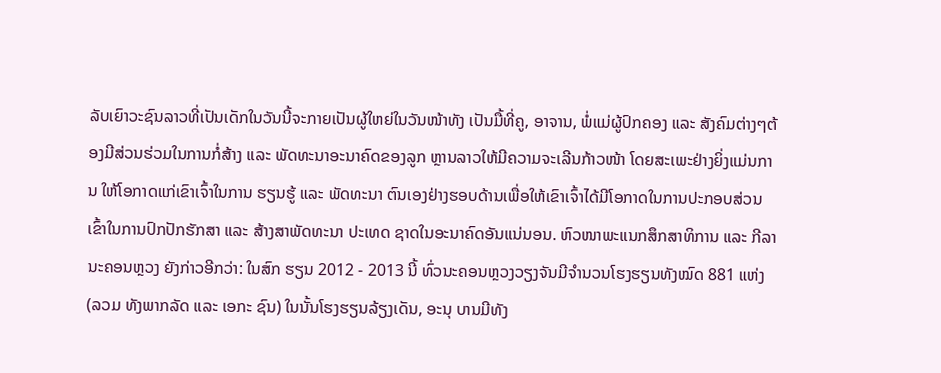ລັບເຍົາວະຊົນລາວທີ່ເປັນເດັກໃນວັນນີ້ຈະກາຍເປັນຜູ້ໃຫຍ່ໃນວັນໜ້າທັງ ເປັນມື້ທີ່ຄູ, ອາຈານ, ພໍ່ແມ່ຜູ້ປົກຄອງ ແລະ ສັງຄົມຕ່າງໆຕ້ອງມີສ່ວນຮ່ວມໃນການກໍ່ສ້າງ ແລະ ພັດທະນາອະນາຄົດຂອງລູກ ຫຼານລາວໃຫ້ມີຄວາມຈະເລີນກ້າວໜ້າ ໂດຍສະເພະຢ່າງຍິ່ງແມ່ນການ ໃຫ້ໂອກາດແກ່ເຂົາເຈົ້າໃນການ ຮຽນຮູ້ ແລະ ພັດທະນາ ຕົນເອງຢ່າງຮອບດ້ານເພື່ອໃຫ້ເຂົາເຈົ້າໄດ້ມີໂອກາດໃນການປະກອບສ່ວນເຂົ້າໃນການປົກປັກຮັກສາ ແລະ ສ້າງສາພັດທະນາ ປະເທດ ຊາດໃນອະນາຄົດອັນແນ່ນອນ. ຫົວໜາພະແນກສຶກສາທິການ ແລະ ກີລາ ນະຄອນຫຼວງ ຍັງກ່າວອີກວ່າ: ໃນສົກ ຮຽນ 2012 - 2013 ນີ້ ທົ່ວນະຄອນຫຼວງວຽງຈັນມີຈຳນວນໂຮງຮຽນທັງໝົດ 881 ແຫ່ງ (ລວມ ທັງພາກລັດ ແລະ ເອກະ ຊົນ) ໃນນັ້ນໂຮງຮຽນລ້ຽງເດັນ, ອະນຸ ບານມີທັງ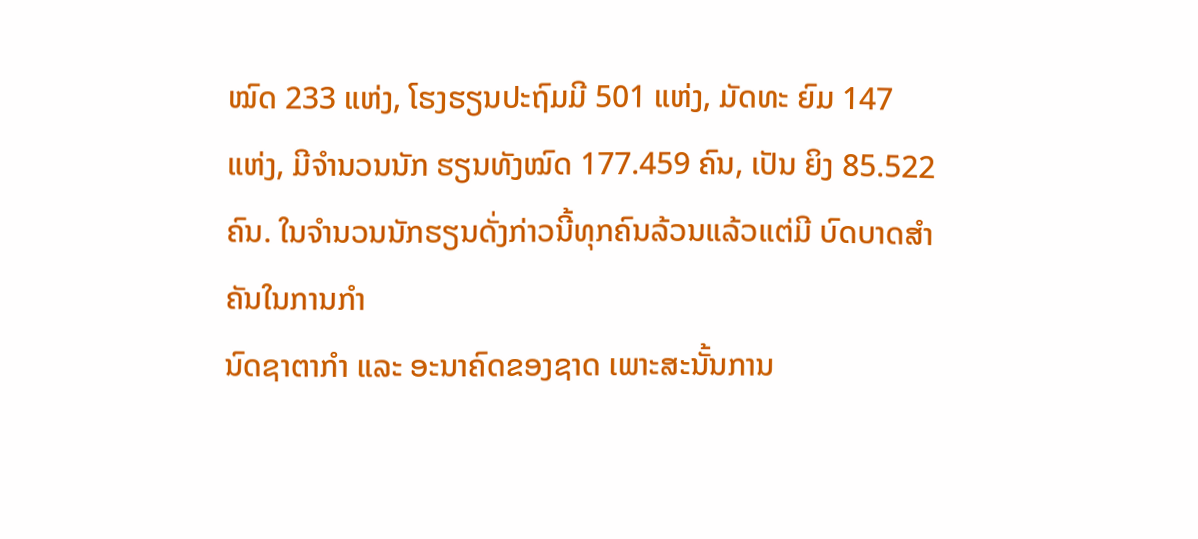ໝົດ 233 ແຫ່ງ, ໂຮງຮຽນປະຖົມມີ 501 ແຫ່ງ, ມັດທະ ຍົມ 147 ແຫ່ງ, ມີຈຳນວນນັກ ຮຽນທັງໝົດ 177.459 ຄົນ, ເປັນ ຍິງ 85.522 ຄົນ. ໃນຈຳນວນນັກຮຽນດັ່ງກ່າວນີ້ທຸກຄົນລ້ວນແລ້ວແຕ່ມີ ບົດບາດສຳຄັນໃນການກຳ
ນົດຊາຕາກຳ ແລະ ອະນາຄົດຂອງຊາດ ເພາະສະນັ້ນການ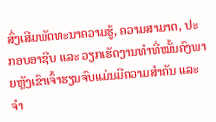ສົ່ງເສີມພັດທະນາຄວາມຮູ້, ຄວາມສາມາດ, ປະກອບອາຊີບ ແລະ ວຽກເຮັດງານທຳທີ່ໝັ້ນຄົງພາຍຫຼັງເຂົາເຈົ້າຮຽນຈົບແມ່ນມີຄວາມສຳຄັນ ແລະ ຈຳ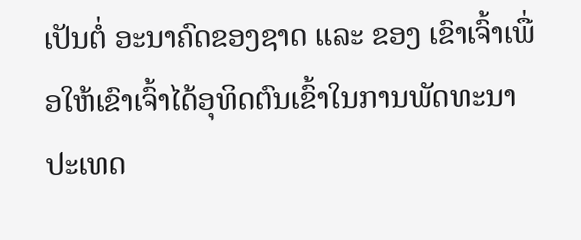ເປັນຕໍ່ ອະນາຄົດຂອງຊາດ ແລະ ຂອງ ເຂົາເຈົ້າເພື່ອໃຫ້ເຂົາເຈົ້າໄດ້ອຸທິດຕົນເຂົ້າໃນການພັດທະນາປະເທດ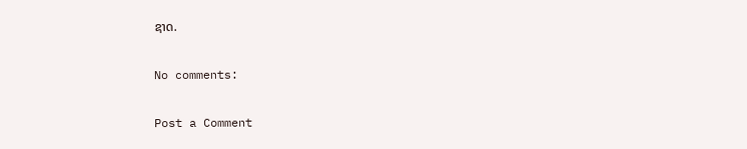ຊາດ.

No comments:

Post a Comment